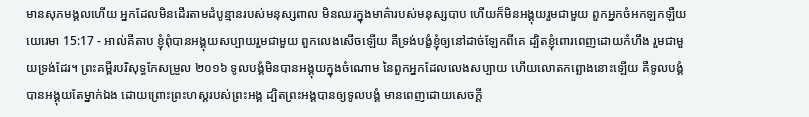មានសុភមង្គលហើយ អ្នកដែលមិនដើរតាមដំបូន្មានរបស់មនុស្សពាល មិនឈរក្នុងមាគ៌ារបស់មនុស្សបាប ហើយក៏មិនអង្គុយរួមជាមួយ ពួកអ្នកចំអកឡកឡឺយ
យេរេមា 15:17 - អាល់គីតាប ខ្ញុំពុំបានអង្គុយសប្បាយរួមជាមួយ ពួកលេងសើចឡើយ គឺទ្រង់បង្ខំខ្ញុំឲ្យនៅដាច់ឡែកពីគេ ដ្បិតខ្ញុំពោរពេញដោយកំហឹង រួមជាមួយទ្រង់ដែរ។ ព្រះគម្ពីរបរិសុទ្ធកែសម្រួល ២០១៦ ទូលបង្គំមិនបានអង្គុយក្នុងចំណោម នៃពួកអ្នកដែលលេងសប្បាយ ហើយលោតកព្ឆោងនោះឡើយ គឺទូលបង្គំបានអង្គុយតែម្នាក់ឯង ដោយព្រោះព្រះហស្តរបស់ព្រះអង្គ ដ្បិតព្រះអង្គបានឲ្យទូលបង្គំ មានពេញដោយសេចក្ដី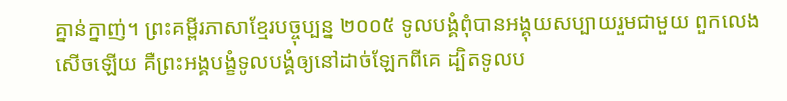គ្នាន់ក្នាញ់។ ព្រះគម្ពីរភាសាខ្មែរបច្ចុប្បន្ន ២០០៥ ទូលបង្គំពុំបានអង្គុយសប្បាយរួមជាមួយ ពួកលេងសើចឡើយ គឺព្រះអង្គបង្ខំទូលបង្គំឲ្យនៅដាច់ឡែកពីគេ ដ្បិតទូលប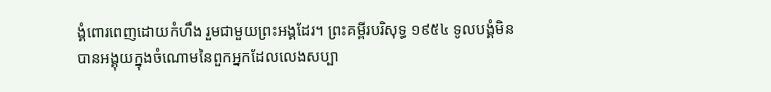ង្គំពោរពេញដោយកំហឹង រួមជាមួយព្រះអង្គដែរ។ ព្រះគម្ពីរបរិសុទ្ធ ១៩៥៤ ទូលបង្គំមិនបានអង្គុយក្នុងចំណោមនៃពួកអ្នកដែលលេងសប្បា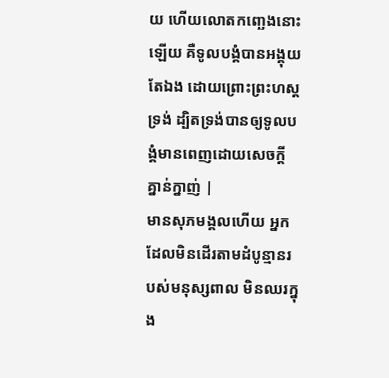យ ហើយលោតកញ្ឆេងនោះឡើយ គឺទូលបង្គំបានអង្គុយតែឯង ដោយព្រោះព្រះហស្តទ្រង់ ដ្បិតទ្រង់បានឲ្យទូលបង្គំមានពេញដោយសេចក្ដីគ្នាន់ក្នាញ់ |
មានសុភមង្គលហើយ អ្នកដែលមិនដើរតាមដំបូន្មានរបស់មនុស្សពាល មិនឈរក្នុង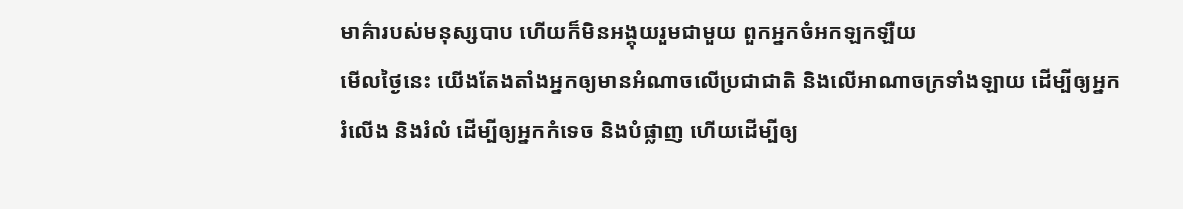មាគ៌ារបស់មនុស្សបាប ហើយក៏មិនអង្គុយរួមជាមួយ ពួកអ្នកចំអកឡកឡឺយ
មើលថ្ងៃនេះ យើងតែងតាំងអ្នកឲ្យមានអំណាចលើប្រជាជាតិ និងលើអាណាចក្រទាំងឡាយ ដើម្បីឲ្យអ្នករំលើង និងរំលំ ដើម្បីឲ្យអ្នកកំទេច និងបំផ្លាញ ហើយដើម្បីឲ្យ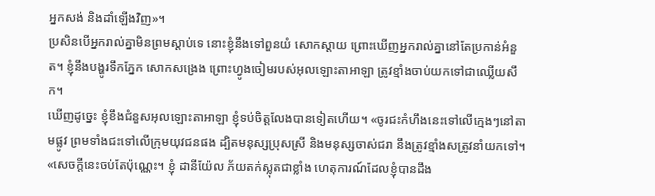អ្នកសង់ និងដាំឡើងវិញ»។
ប្រសិនបើអ្នករាល់គ្នាមិនព្រមស្ដាប់ទេ នោះខ្ញុំនឹងទៅពួនយំ សោកស្ដាយ ព្រោះឃើញអ្នករាល់គ្នានៅតែប្រកាន់អំនួត។ ខ្ញុំនឹងបង្ហូរទឹកភ្នែក សោកសង្រេង ព្រោះហ្វូងចៀមរបស់អុលឡោះតាអាឡា ត្រូវខ្មាំងចាប់យកទៅជាឈ្លើយសឹក។
ឃើញដូច្នេះ ខ្ញុំខឹងជំនួសអុលឡោះតាអាឡា ខ្ញុំទប់ចិត្តលែងបានទៀតហើយ។ «ចូរជះកំហឹងនេះទៅលើក្មេងៗនៅតាមផ្លូវ ព្រមទាំងជះទៅលើក្រុមយុវជនផង ដ្បិតមនុស្សប្រុសស្រី និងមនុស្សចាស់ជរា នឹងត្រូវខ្មាំងសត្រូវនាំយកទៅ។
«សេចក្ដីនេះចប់តែប៉ុណ្ណេះ។ ខ្ញុំ ដានីយ៉ែល ភ័យតក់ស្លុតជាខ្លាំង ហេតុការណ៍ដែលខ្ញុំបានដឹង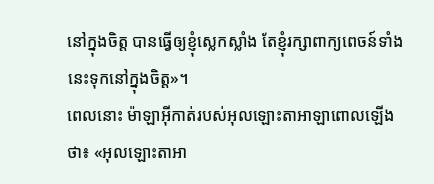នៅក្នុងចិត្ត បានធ្វើឲ្យខ្ញុំស្លេកស្លាំង តែខ្ញុំរក្សាពាក្យពេចន៍ទាំងនេះទុកនៅក្នុងចិត្ត»។
ពេលនោះ ម៉ាឡាអ៊ីកាត់របស់អុលឡោះតាអាឡាពោលឡើងថា៖ «អុលឡោះតាអា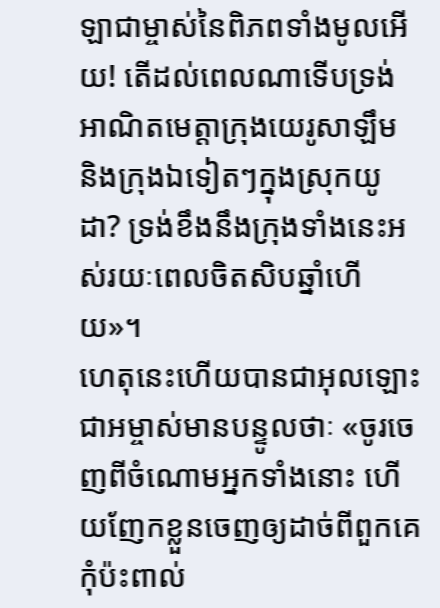ឡាជាម្ចាស់នៃពិភពទាំងមូលអើយ! តើដល់ពេលណាទើបទ្រង់អាណិតមេត្តាក្រុងយេរូសាឡឹម និងក្រុងឯទៀតៗក្នុងស្រុកយូដា? ទ្រង់ខឹងនឹងក្រុងទាំងនេះអស់រយៈពេលចិតសិបឆ្នាំហើយ»។
ហេតុនេះហើយបានជាអុលឡោះជាអម្ចាស់មានបន្ទូលថាៈ «ចូរចេញពីចំណោមអ្នកទាំងនោះ ហើយញែកខ្លួនចេញឲ្យដាច់ពីពួកគេ កុំប៉ះពាល់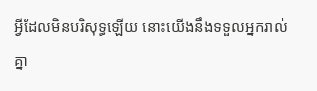អ្វីដែលមិនបរិសុទ្ធឡើយ នោះយើងនឹងទទួលអ្នករាល់គ្នា